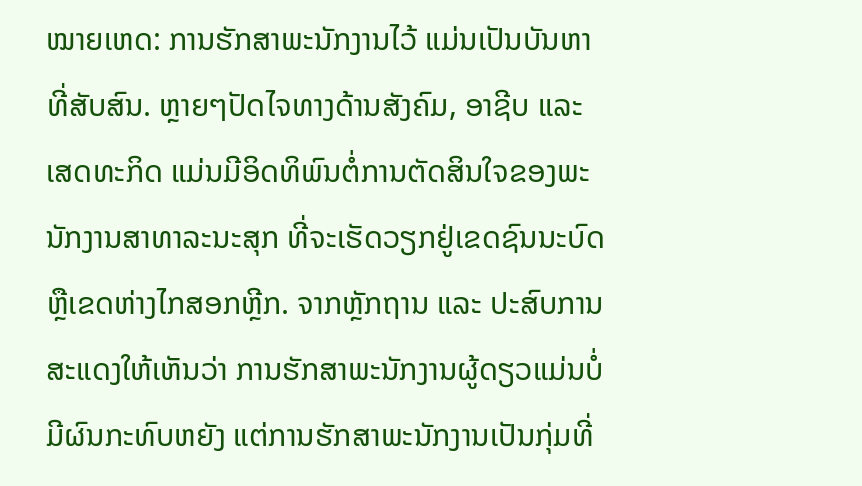ໝາຍເຫດ: ການຮັກສາພະນັກງານໄວ້ ແມ່ນເປັນບັນຫາທີ່ສັບສົນ. ຫຼາຍໆປັດໄຈທາງດ້ານສັງຄົມ, ອາຊີບ ແລະ ເສດທະກິດ ແມ່ນມີອິດທິພົນຕໍ່ການຕັດສິນໃຈຂອງພະນັກງານສາທາລະນະສຸກ ທີ່ຈະເຮັດວຽກຢູ່ເຂດຊົນນະບົດ ຫຼືເຂດຫ່າງໄກສອກຫຼີກ. ຈາກຫຼັກຖານ ແລະ ປະສົບການ ສະແດງໃຫ້ເຫັນວ່າ ການຮັກສາພະນັກງານຜູ້ດຽວແມ່ນບໍ່ມີຜົນກະທົບຫຍັງ ແຕ່ການຮັກສາພະນັກງານເປັນກຸ່ມທີ່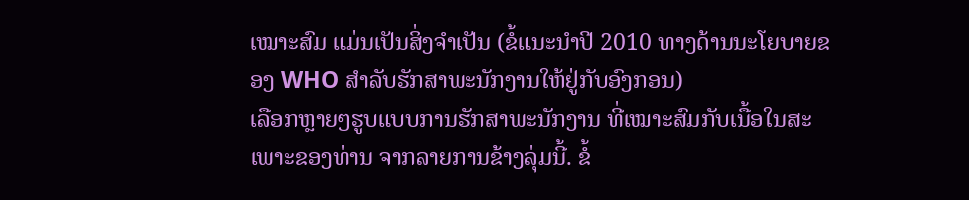ເໝາະສົມ ແມ່ນເປັນສິ່ງຈຳເປັນ (ຂໍ້ແນະນຳປີ 2010 ທາງດ້ານນະໂຍບາຍຂອງ WHO ສຳລັບຮັກສາພະນັກງານໃຫ້ຢູ່ກັບອົງກອນ)
ເລືອກຫຼາຍໆຮູບແບບການຮັກສາພະນັກງານ ທີ່ເໝາະສົມກັບເນື້ອໃນສະເພາະຂອງທ່ານ ຈາກລາຍການຂ້າງລຸ່ມນີ້. ຂໍ້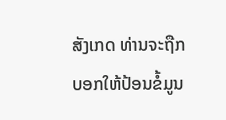ສັງເກດ ທ່ານຈະຖືກບອກໃຫ້ປ້ອນຂໍ້ມູນ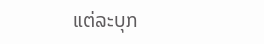ແຕ່ລະບຸກ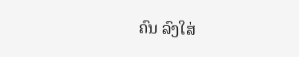ຄົນ ລົງໃສ່